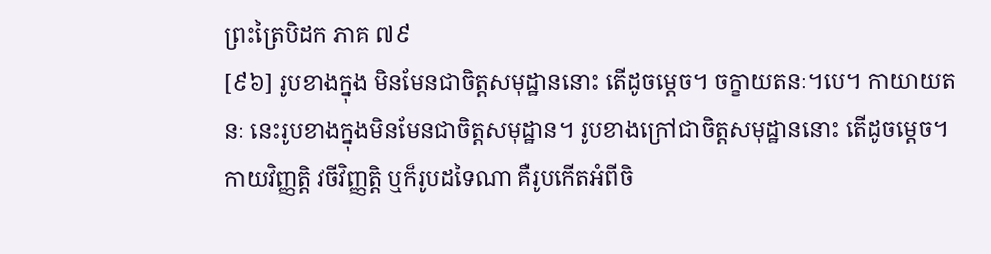ព្រះត្រៃបិដក ភាគ ៧៩
[៩៦] រូបខាងក្នុង មិនមែនជាចិត្តសមុដ្ឋាននោះ តើដូចម្តេច។ ចក្ខាយតនៈ។បេ។ កាយាយតនៈ នេះរូបខាងក្នុងមិនមែនជាចិត្តសមុដ្ឋាន។ រូបខាងក្រៅជាចិត្តសមុដ្ឋាននោះ តើដូចម្តេច។ កាយវិញ្ញត្តិ វចីវិញ្ញត្តិ ឬក៏រូបដទៃណា គឺរូបកើតអំពីចិ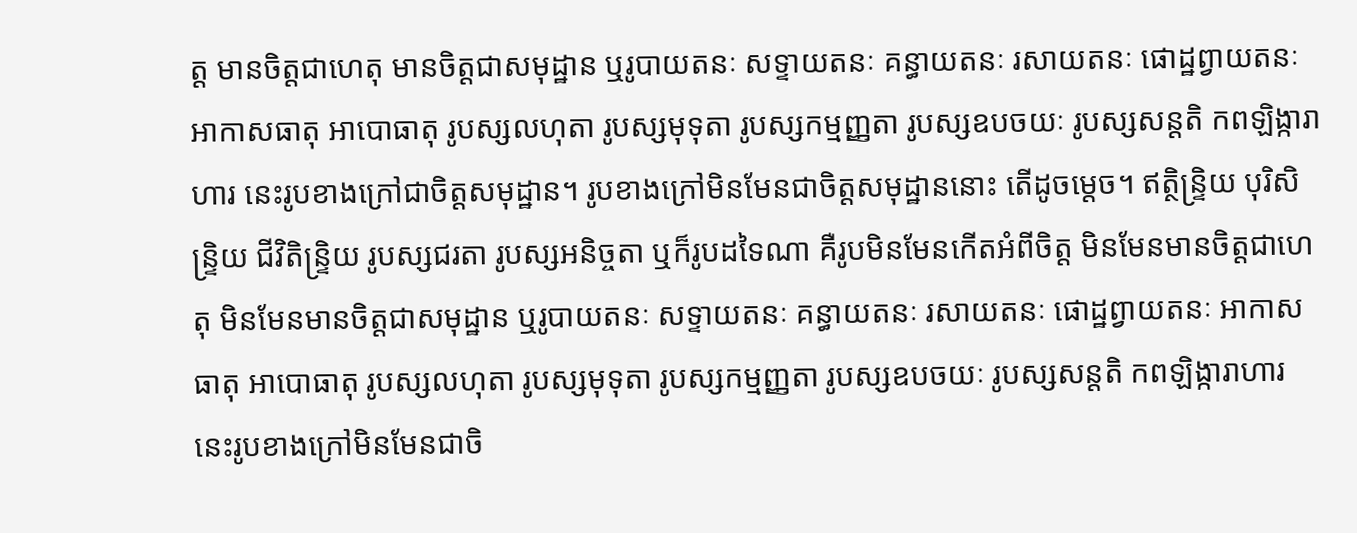ត្ត មានចិត្តជាហេតុ មានចិត្តជាសមុដ្ឋាន ឬរូបាយតនៈ សទ្ទាយតនៈ គន្ធាយតនៈ រសាយតនៈ ផោដ្ឋព្វាយតនៈ អាកាសធាតុ អាបោធាតុ រូបស្សលហុតា រូបស្សមុទុតា រូបស្សកម្មញ្ញតា រូបស្សឧបចយៈ រូបស្សសន្តតិ កពឡិង្ការាហារ នេះរូបខាងក្រៅជាចិត្តសមុដ្ឋាន។ រូបខាងក្រៅមិនមែនជាចិត្តសមុដ្ឋាននោះ តើដូចម្តេច។ ឥត្ថិន្រ្ទិយ បុរិសិន្រ្ទិយ ជីវិតិន្រ្ទិយ រូបស្សជរតា រូបស្សអនិច្ចតា ឬក៏រូបដទៃណា គឺរូបមិនមែនកើតអំពីចិត្ត មិនមែនមានចិត្តជាហេតុ មិនមែនមានចិត្តជាសមុដ្ឋាន ឬរូបាយតនៈ សទ្ទាយតនៈ គន្ធាយតនៈ រសាយតនៈ ផោដ្ឋព្វាយតនៈ អាកាសធាតុ អាបោធាតុ រូបស្សលហុតា រូបស្សមុទុតា រូបស្សកម្មញ្ញតា រូបស្សឧបចយៈ រូបស្សសន្តតិ កពឡិង្ការាហារ នេះរូបខាងក្រៅមិនមែនជាចិ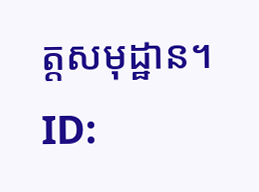ត្តសមុដ្ឋាន។
ID: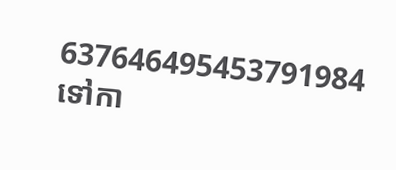637646495453791984
ទៅកា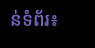ន់ទំព័រ៖